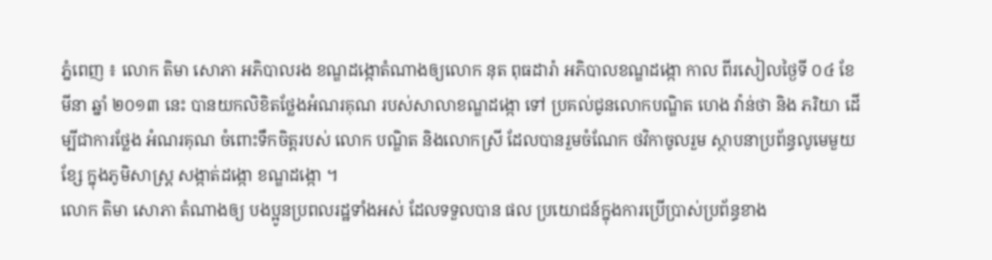ភ្នំពេញ ៖ លោក តិមា សោភា អភិបាលរង ខណ្ឌដង្កោតំណាងឲ្យលោក នុត ពុធដារ៉ា អភិបាលខណ្ឌដង្កោ កាល ពីរសៀលថ្ងៃទី ០៤ ខែមីនា ឆ្នាំ ២០១៣ នេះ បានយកលិខិតថ្លែងអំណរគុណ របស់សាលាខណ្ឌដង្កោ ទៅ ប្រគល់ជូនលោកបណ្ឌិត ហេង វ៉ាន់ថា និង ភរិយា ដើម្បីជាការថ្លែង អំណរគុណ ចំពោះទឹកចិត្តរបស់ លោក បណ្ឌិត និងលោកស្រី ដែលបានរួមចំណែក ថវិកាចូលរួម ស្ថាបនាប្រព័ន្ធលូមេមួយខ្សែ ក្នុងភូមិសាស្រ្ត សង្កាត់ដង្កោ ខណ្ឌដង្កោ ។
លោក តិមា សោភា តំណាងឲ្យ បងប្អូនប្រពលរដ្ឋទាំងអស់ ដែលទទួលបាន ផល ប្រយោជន៍ក្នុងការប្រើប្រាស់ប្រព័ន្ធខាង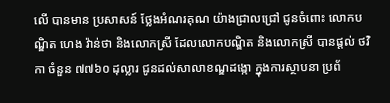លើ បានមាន ប្រសាសន៍ ថ្លែងអំណរគុណ យ៉ាងជ្រាលជ្រៅ ជូនចំពោះ លោកបណ្ឌិត ហេង វ៉ាន់ថា និងលោកស្រី ដែលលោកបណ្ឌិត និងលោកស្រី បានផ្តល់ ថវិកា ចំនួន ៧៧៦០ ដុល្លារ ជូនដល់សាលាខណ្ឌដង្កោ ក្នុងការស្ថាបនា ប្រព័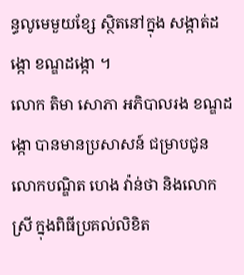ន្ធលូមេមួយខ្សែ ស្ថិតនៅក្នុង សង្កាត់ដង្កោ ខណ្ឌដង្កោ ។
លោក តិមា សោភា អភិបាលរង ខណ្ឌដង្កោ បានមានប្រសាសន៍ ជម្រាបជូនលោកបណ្ឌិត ហេង វ៉ាន់ថា និងលោកស្រី ក្នុងពិធីប្រគល់លិខិត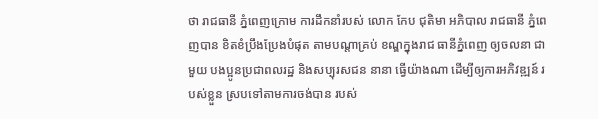ថា រាជធានី ភ្នំពេញក្រោម ការដឹកនាំរបស់ លោក កែប ជុតិមា អភិបាល រាជធានី ភ្នំពេញបាន ខិតខំប្រឹងប្រែងបំផុត តាមបណ្តាគ្រប់ ខណ្ឌក្នុងរាជ ធានីភ្នំពេញ ឲ្យចលនា ជាមួយ បងប្អូនប្រជាពលរដ្ឋ និងសប្បុរសជន នានា ធ្វើយ៉ាងណា ដើម្បីឲ្យការអភិវឌ្ឍន៍ របស់ខ្លួន ស្របទៅតាមការចង់បាន របស់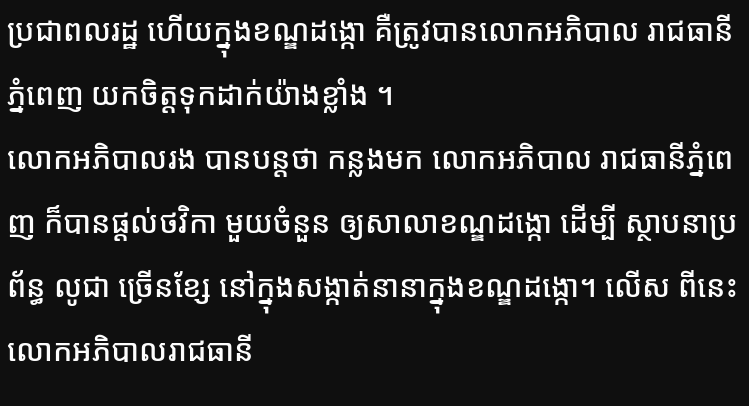ប្រជាពលរដ្ឋ ហើយក្នុងខណ្ឌដង្កោ គឺត្រូវបានលោកអភិបាល រាជធានីភ្នំពេញ យកចិត្តទុកដាក់យ៉ាងខ្លាំង ។
លោកអភិបាលរង បានបន្តថា កន្លងមក លោកអភិបាល រាជធានីភ្នំពេញ ក៏បានផ្តល់ថវិកា មួយចំនួន ឲ្យសាលាខណ្ឌដង្កោ ដើម្បី ស្ថាបនាប្រព័ន្ធ លូជា ច្រើនខ្សែ នៅក្នុងសង្កាត់នានាក្នុងខណ្ឌដង្កោ។ លើស ពីនេះ លោកអភិបាលរាជធានី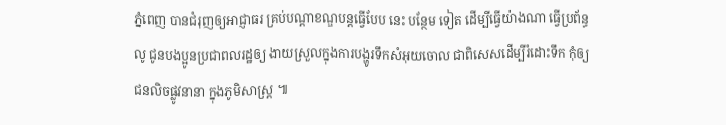ភ្នំពេញ បានជំរុញឲ្យអាជ្ញាធរ គ្រប់បណ្តាខណ្ឌបន្តធ្វើបែប នេះ បន្ថែម ទៀត ដើម្បីធ្វើយ៉ាងណា ធ្វើប្រព័ន្ធលូ ជូនបងប្អូនប្រជាពលរដ្ឋឲ្យ ងាយស្រួលក្នុងការបង្ហូរទឹកសំអុយចោល ជាពិសេសដើម្បីរំដោះទឹក កុំឲ្យជនលិចផ្លូវនានា ក្នុងភូមិសាស្រ្ត ៕